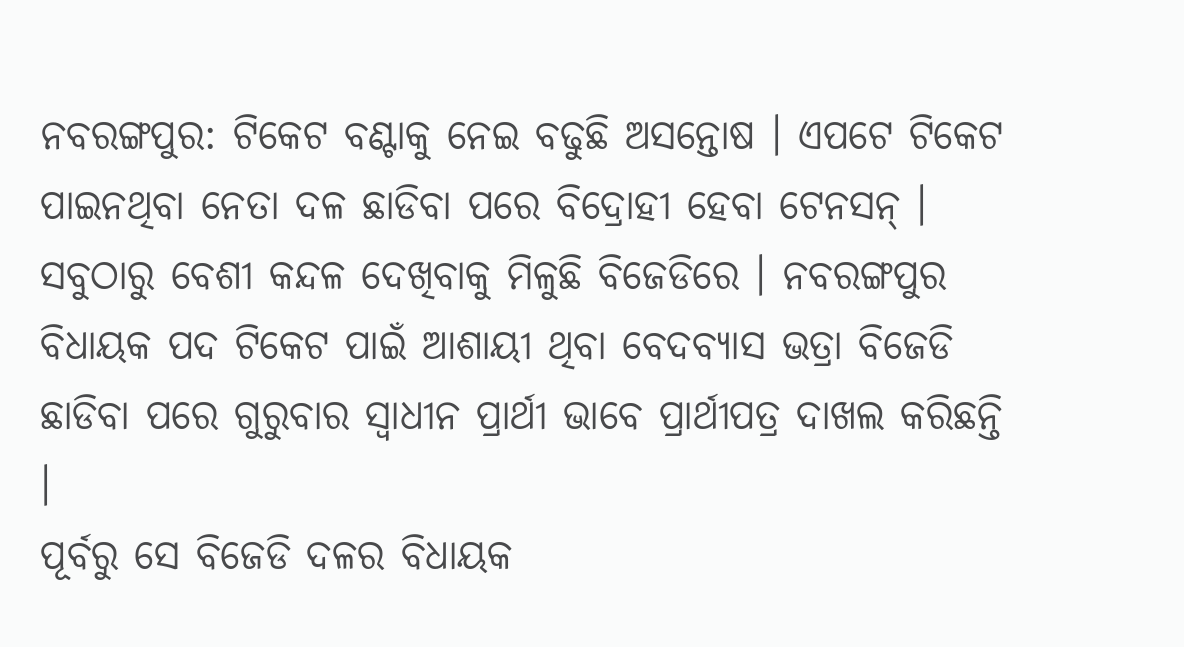ନବରଙ୍ଗପୁର: ଟିକେଟ ବଣ୍ଟାକୁ ନେଇ ବଢୁଛି ଅସନ୍ତୋଷ । ଏପଟେ ଟିକେଟ ପାଇନଥିବା ନେତା ଦଳ ଛାଡିବା ପରେ ବିଦ୍ରୋହୀ ହେବା ଟେନସନ୍ । ସବୁଠାରୁ ବେଶୀ କନ୍ଦଳ ଦେଖିବାକୁ ମିଳୁଛି ବିଜେଡିରେ । ନବରଙ୍ଗପୁର ବିଧାୟକ ପଦ ଟିକେଟ ପାଇଁ ଆଶାୟୀ ଥିବା ବେଦବ୍ୟାସ ଭତ୍ରା ବିଜେଡି ଛାଡିବା ପରେ ଗୁରୁବାର ସ୍ୱାଧୀନ ପ୍ରାର୍ଥୀ ଭାବେ ପ୍ରାର୍ଥୀପତ୍ର ଦାଖଲ କରିଛନ୍ତି ।
ପୂର୍ବରୁ ସେ ବିଜେଡି ଦଳର ବିଧାୟକ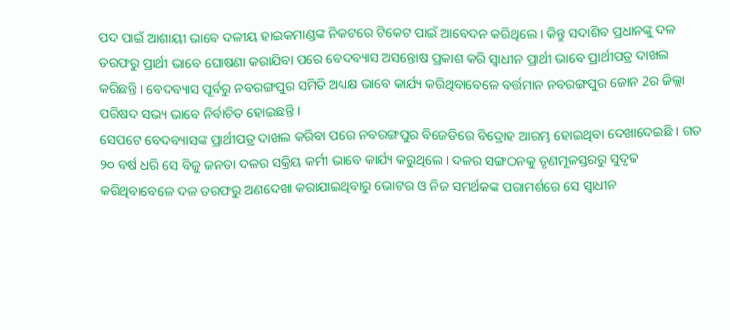ପଦ ପାଇଁ ଆଶାୟୀ ଭାବେ ଦଳୀୟ ହାଇକମାଣ୍ଡଙ୍କ ନିକଟରେ ଟିକେଟ ପାଇଁ ଆବେଦନ କରିଥିଲେ । କିନ୍ତୁ ସଦାଶିବ ପ୍ରଧାନଙ୍କୁ ଦଳ ତରଫରୁ ପ୍ରାର୍ଥୀ ଭାବେ ଘୋଷଣା କରାଯିବା ପରେ ବେଦବ୍ୟାସ ଅସନ୍ତୋଷ ପ୍ରକାଶ କରି ସ୍ୱାଧୀନ ପ୍ରାର୍ଥୀ ଭାବେ ପ୍ରାର୍ଥୀପତ୍ର ଦାଖଲ କରିଛନ୍ତି । ବେଦବ୍ୟାସ ପୂର୍ବରୁ ନବରଙ୍ଗପୁର ସମିତି ଅଧ୍ୟକ୍ଷ ଭାବେ କାର୍ଯ୍ୟ କରିଥିବାବେଳେ ବର୍ତ୍ତମାନ ନବରଙ୍ଗପୁର ଜୋନ 2ର ଜିଲ୍ଲା ପରିଷଦ ସଭ୍ୟ ଭାବେ ନିର୍ବାଚିତ ହୋଇଛନ୍ତି ।
ସେପଟେ ବେଦବ୍ୟାସଙ୍କ ପ୍ରାର୍ଥୀପତ୍ର ଦାଖଲ କରିବା ପରେ ନବରଙ୍ଗପୁର ବିଜେଡିରେ ବିଦ୍ରୋହ ଆରମ୍ଭ ହୋଇଥିବା ଦେଖାଦେଇଛି । ଗତ ୨୦ ବର୍ଷ ଧରି ସେ ବିଜୁ ଜନତା ଦଳର ସକ୍ରିୟ କର୍ମୀ ଭାବେ କାର୍ଯ୍ୟ କରୁଥିଲେ । ଦଳର ସଙ୍ଗଠନକୁ ତୃଣମୂଳସ୍ତରରୁ ସୁଦୃଢ କରିଥିବାବେଳେ ଦଳ ତରଫରୁ ଅଣଦେଖା କରାଯାଇଥିବାରୁ ଭୋଟର ଓ ନିଜ ସମର୍ଥକଙ୍କ ପରାମର୍ଶରେ ସେ ସ୍ୱାଧୀନ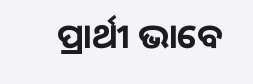ପ୍ରାର୍ଥୀ ଭାବେ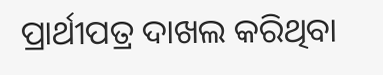ପ୍ରାର୍ଥୀପତ୍ର ଦାଖଲ କରିଥିବା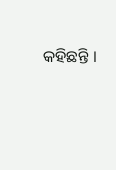କହିଛନ୍ତି ।